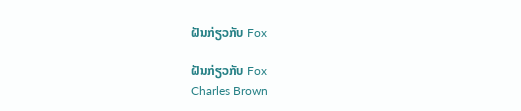ຝັນກ່ຽວກັບ Fox

ຝັນກ່ຽວກັບ Fox
Charles Brown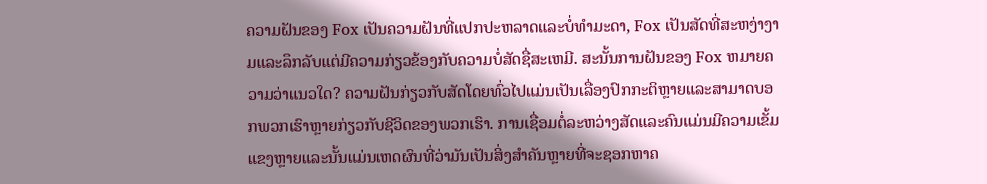ຄວາມຝັນຂອງ Fox ເປັນຄວາມຝັນທີ່ແປກປະຫລາດແລະບໍ່ທໍາມະດາ, Fox ເປັນສັດທີ່ສະຫງ່າງາມແລະລຶກລັບແຕ່ມີຄວາມກ່ຽວຂ້ອງກັບຄວາມບໍ່ສັດຊື່ສະເຫມີ. ສະນັ້ນການຝັນຂອງ Fox ຫມາຍຄວາມວ່າແນວໃດ? ຄວາມຝັນກ່ຽວກັບສັດໂດຍທົ່ວໄປແມ່ນເປັນເລື່ອງປົກກະຕິຫຼາຍແລະສາມາດບອກພວກເຮົາຫຼາຍກ່ຽວກັບຊີວິດຂອງພວກເຮົາ. ການເຊື່ອມຕໍ່ລະຫວ່າງສັດແລະຄົນແມ່ນມີຄວາມເຂັ້ມແຂງຫຼາຍແລະນັ້ນແມ່ນເຫດຜົນທີ່ວ່າມັນເປັນສິ່ງສໍາຄັນຫຼາຍທີ່ຈະຊອກຫາຄ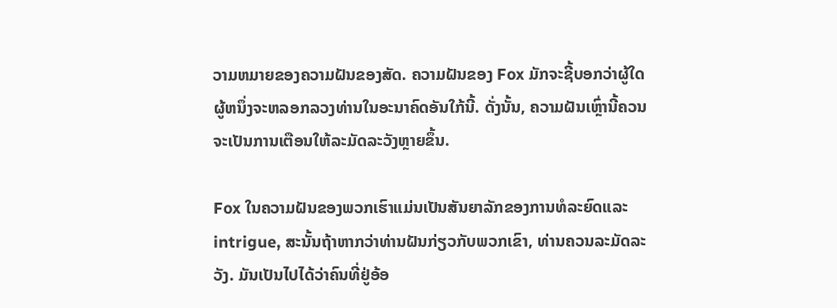ວາມຫມາຍຂອງຄວາມຝັນຂອງສັດ. ຄວາມຝັນຂອງ Fox ມັກຈະຊີ້ບອກວ່າຜູ້ໃດຜູ້ຫນຶ່ງຈະຫລອກລວງທ່ານໃນອະນາຄົດອັນໃກ້ນີ້. ດັ່ງນັ້ນ, ຄວາມຝັນເຫຼົ່ານີ້ຄວນຈະເປັນການເຕືອນໃຫ້ລະມັດລະວັງຫຼາຍຂຶ້ນ.

Fox ໃນຄວາມຝັນຂອງພວກເຮົາແມ່ນເປັນສັນຍາລັກຂອງການທໍລະຍົດແລະ intrigue, ສະນັ້ນຖ້າຫາກວ່າທ່ານຝັນກ່ຽວກັບພວກເຂົາ, ທ່ານຄວນລະມັດລະວັງ. ມັນເປັນໄປໄດ້ວ່າຄົນທີ່ຢູ່ອ້ອ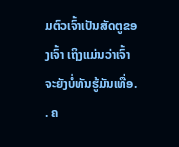ມຕົວເຈົ້າເປັນສັດຕູຂອງເຈົ້າ ເຖິງແມ່ນວ່າເຈົ້າຈະຍັງບໍ່ທັນຮູ້ມັນເທື່ອ. . ຄ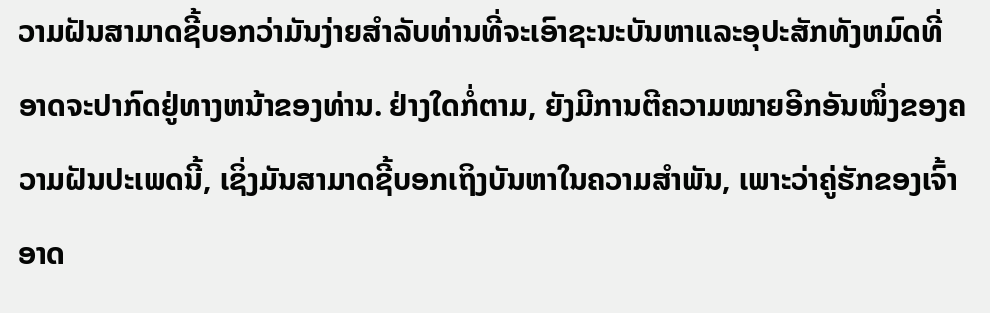ວາມຝັນສາມາດຊີ້ບອກວ່າມັນງ່າຍສໍາລັບທ່ານທີ່ຈະເອົາຊະນະບັນຫາແລະອຸປະສັກທັງຫມົດທີ່ອາດຈະປາກົດຢູ່ທາງຫນ້າຂອງທ່ານ. ຢ່າງໃດກໍ່ຕາມ, ຍັງມີການຕີຄວາມໝາຍອີກອັນໜຶ່ງຂອງຄວາມຝັນປະເພດນີ້, ເຊິ່ງມັນສາມາດຊີ້ບອກເຖິງບັນຫາໃນຄວາມສຳພັນ, ເພາະວ່າຄູ່ຮັກຂອງເຈົ້າອາດ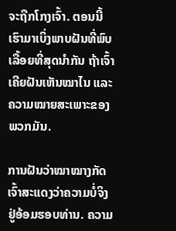ຈະຖືກໂກງເຈົ້າ. ຕອນນີ້ເຮົາມາເບິ່ງພາບຝັນທີ່ພົບເລື້ອຍທີ່ສຸດນຳກັນ ຖ້າເຈົ້າເຄີຍຝັນເຫັນໝາໄນ ແລະ ຄວາມໝາຍສະເພາະຂອງພວກມັນ.

ການຝັນວ່າໝາໝາງກັດເຈົ້າສະແດງວ່າຄວາມບໍ່ຈິງຢູ່ອ້ອມຮອບທ່ານ. ຄວາມ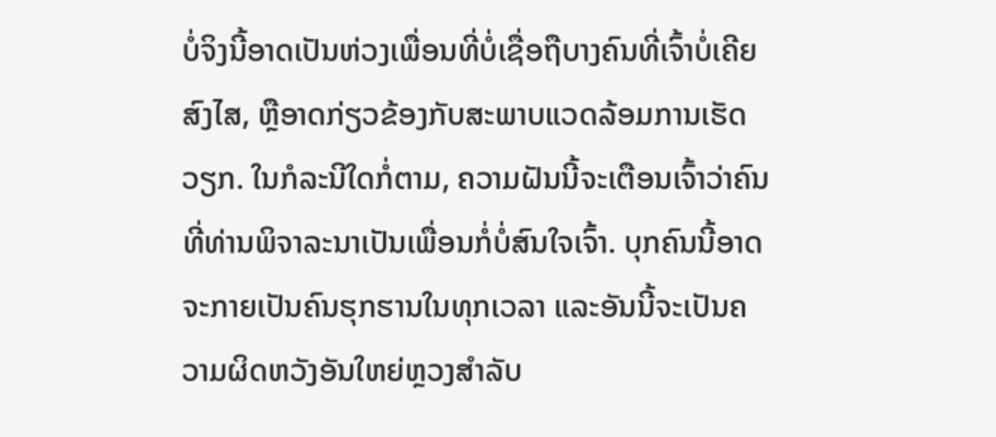ບໍ່ຈິງນີ້ອາດເປັນຫ່ວງເພື່ອນທີ່ບໍ່ເຊື່ອຖືບາງຄົນທີ່ເຈົ້າບໍ່ເຄີຍສົງໄສ, ຫຼືອາດກ່ຽວຂ້ອງກັບສະພາບແວດລ້ອມການເຮັດວຽກ. ໃນກໍລະນີໃດກໍ່ຕາມ, ຄວາມຝັນນີ້ຈະເຕືອນເຈົ້າວ່າຄົນທີ່ທ່ານພິຈາລະນາເປັນເພື່ອນກໍ່ບໍ່ສົນໃຈເຈົ້າ. ບຸກຄົນນີ້ອາດຈະກາຍເປັນຄົນຮຸກຮານໃນທຸກເວລາ ແລະອັນນີ້ຈະເປັນຄວາມຜິດຫວັງອັນໃຫຍ່ຫຼວງສຳລັບ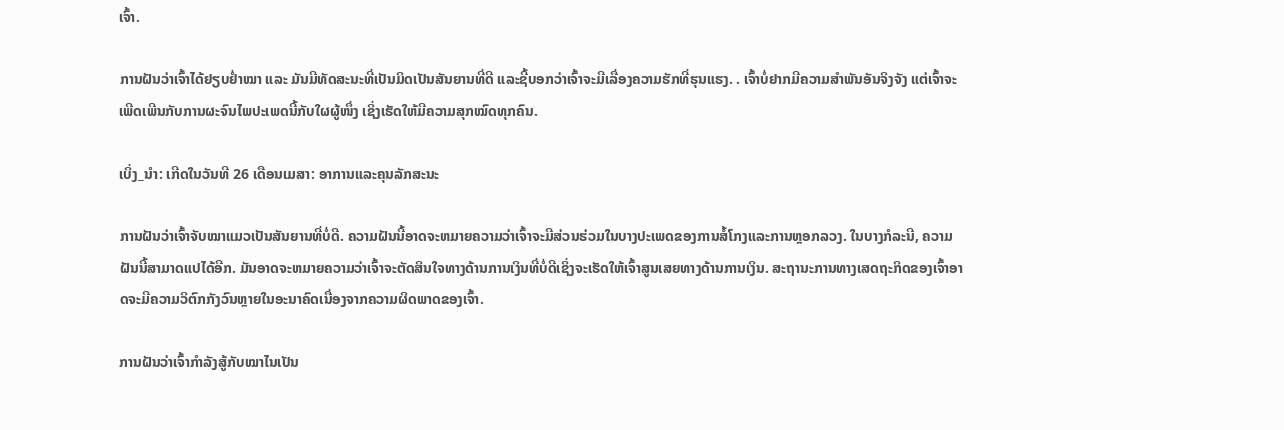ເຈົ້າ.

ການຝັນວ່າເຈົ້າໄດ້ຢຽບຢໍ່າໝາ ແລະ ມັນມີທັດສະນະທີ່ເປັນມິດເປັນສັນຍານທີ່ດີ ແລະຊີ້ບອກວ່າເຈົ້າຈະມີເລື່ອງຄວາມຮັກທີ່ຮຸນແຮງ. . ເຈົ້າບໍ່ຢາກມີຄວາມສໍາພັນອັນຈິງຈັງ ແຕ່ເຈົ້າຈະເພີດເພີນກັບການຜະຈົນໄພປະເພດນີ້ກັບໃຜຜູ້ໜຶ່ງ ເຊິ່ງເຮັດໃຫ້ມີຄວາມສຸກໝົດທຸກຄົນ.

ເບິ່ງ_ນຳ: ເກີດໃນວັນທີ 26 ເດືອນເມສາ: ອາການແລະຄຸນລັກສະນະ

ການຝັນວ່າເຈົ້າຈັບໝາແມວເປັນສັນຍານທີ່ບໍ່ດີ. ຄວາມຝັນນີ້ອາດຈະຫມາຍຄວາມວ່າເຈົ້າຈະມີສ່ວນຮ່ວມໃນບາງປະເພດຂອງການສໍ້ໂກງແລະການຫຼອກລວງ. ໃນບາງກໍລະນີ, ຄວາມຝັນນີ້ສາມາດແປໄດ້ອີກ. ມັນອາດຈະຫມາຍຄວາມວ່າເຈົ້າຈະຕັດສິນໃຈທາງດ້ານການເງິນທີ່ບໍ່ດີເຊິ່ງຈະເຮັດໃຫ້ເຈົ້າສູນເສຍທາງດ້ານການເງິນ. ສະຖານະການທາງເສດຖະກິດຂອງເຈົ້າອາດຈະມີຄວາມວິຕົກກັງວົນຫຼາຍໃນອະນາຄົດເນື່ອງຈາກຄວາມຜິດພາດຂອງເຈົ້າ.

ການຝັນວ່າເຈົ້າກຳລັງສູ້ກັບໝາໄນເປັນ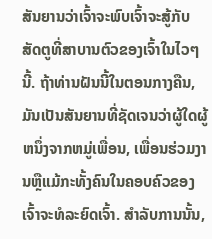ສັນຍານວ່າເຈົ້າຈະພົບເຈົ້າຈະສູ້ກັບສັດຕູທີ່ສາບານຕົວຂອງເຈົ້າໃນໄວໆນີ້. ຖ້າທ່ານຝັນນີ້ໃນຕອນກາງຄືນ, ມັນເປັນສັນຍານທີ່ຊັດເຈນວ່າຜູ້ໃດຜູ້ຫນຶ່ງຈາກຫມູ່ເພື່ອນ, ເພື່ອນຮ່ວມງານຫຼືແມ້ກະທັ້ງຄົນໃນຄອບຄົວຂອງເຈົ້າຈະທໍລະຍົດເຈົ້າ. ສໍາລັບການນັ້ນ,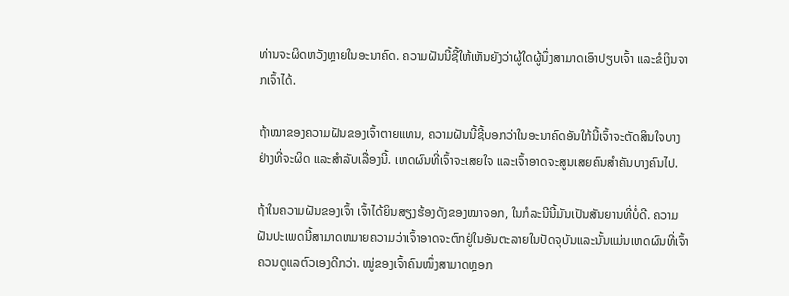ທ່ານຈະຜິດຫວັງຫຼາຍໃນອະນາຄົດ. ຄວາມຝັນນີ້ຊີ້ໃຫ້ເຫັນຍັງວ່າຜູ້ໃດຜູ້ນຶ່ງສາມາດເອົາປຽບເຈົ້າ ແລະຂໍເງິນຈາກເຈົ້າໄດ້.

ຖ້າໝາຂອງຄວາມຝັນຂອງເຈົ້າຕາຍແທນ, ຄວາມຝັນນີ້ຊີ້ບອກວ່າໃນອະນາຄົດອັນໃກ້ນີ້ເຈົ້າຈະຕັດສິນໃຈບາງຢ່າງທີ່ຈະຜິດ ແລະສຳລັບເລື່ອງນີ້. ເຫດຜົນທີ່ເຈົ້າຈະເສຍໃຈ ແລະເຈົ້າອາດຈະສູນເສຍຄົນສຳຄັນບາງຄົນໄປ.

ຖ້າໃນຄວາມຝັນຂອງເຈົ້າ ເຈົ້າໄດ້ຍິນສຽງຮ້ອງດັງຂອງໝາຈອກ, ໃນກໍລະນີນີ້ມັນເປັນສັນຍານທີ່ບໍ່ດີ. ຄວາມຝັນປະເພດນີ້ສາມາດຫມາຍຄວາມວ່າເຈົ້າອາດຈະຕົກຢູ່ໃນອັນຕະລາຍໃນປັດຈຸບັນແລະນັ້ນແມ່ນເຫດຜົນທີ່ເຈົ້າຄວນດູແລຕົວເອງດີກວ່າ. ໝູ່ຂອງເຈົ້າຄົນໜຶ່ງສາມາດຫຼອກ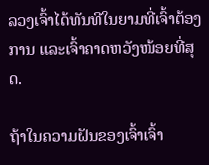ລວງເຈົ້າໄດ້ທັນທີໃນຍາມທີ່ເຈົ້າຕ້ອງການ ແລະເຈົ້າຄາດຫວັງໜ້ອຍທີ່ສຸດ.

ຖ້າໃນຄວາມຝັນຂອງເຈົ້າເຈົ້າ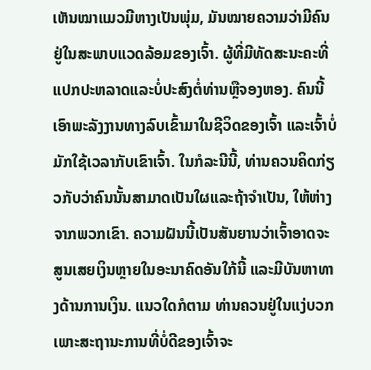ເຫັນໝາແມວມີຫາງເປັນພຸ່ມ, ມັນໝາຍຄວາມວ່າມີຄົນຢູ່ໃນສະພາບແວດລ້ອມຂອງເຈົ້າ. ຜູ້ທີ່ມີທັດສະນະຄະທີ່ແປກປະຫລາດແລະບໍ່ປະສົງຕໍ່ທ່ານຫຼືຈອງຫອງ. ຄົນນີ້ເອົາພະລັງງານທາງລົບເຂົ້າມາໃນຊີວິດຂອງເຈົ້າ ແລະເຈົ້າບໍ່ມັກໃຊ້ເວລາກັບເຂົາເຈົ້າ. ໃນກໍລະນີນີ້, ທ່ານຄວນຄິດກ່ຽວກັບວ່າຄົນນັ້ນສາມາດເປັນໃຜແລະຖ້າຈໍາເປັນ, ໃຫ້ຫ່າງຈາກພວກເຂົາ. ຄວາມຝັນນີ້ເປັນສັນຍານວ່າເຈົ້າອາດຈະສູນເສຍເງິນຫຼາຍໃນອະນາຄົດອັນໃກ້ນີ້ ແລະມີບັນຫາທາງດ້ານການເງິນ. ແນວໃດກໍຕາມ ທ່ານຄວນຢູ່ໃນແງ່ບວກ ເພາະສະຖານະການທີ່ບໍ່ດີຂອງເຈົ້າຈະ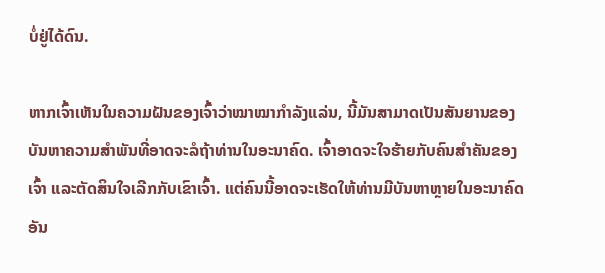ບໍ່ຢູ່ໄດ້ດົນ.

ຫາກເຈົ້າເຫັນໃນຄວາມຝັນຂອງເຈົ້າວ່າໝາໝາກຳລັງແລ່ນ, ນີ້ມັນສາມາດເປັນສັນຍານຂອງບັນຫາຄວາມສໍາພັນທີ່ອາດຈະລໍຖ້າທ່ານໃນອະນາຄົດ. ເຈົ້າອາດຈະໃຈຮ້າຍກັບຄົນສຳຄັນຂອງເຈົ້າ ແລະຕັດສິນໃຈເລີກກັບເຂົາເຈົ້າ. ແຕ່ຄົນນີ້ອາດຈະເຮັດໃຫ້ທ່ານມີບັນຫາຫຼາຍໃນອະນາຄົດອັນ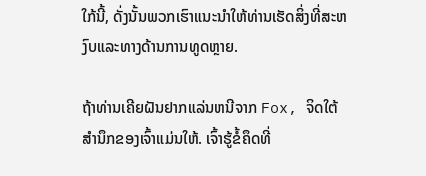ໃກ້ນີ້, ດັ່ງນັ້ນພວກເຮົາແນະນໍາໃຫ້ທ່ານເຮັດສິ່ງທີ່ສະຫງົບແລະທາງດ້ານການທູດຫຼາຍ.

ຖ້າທ່ານເຄີຍຝັນຢາກແລ່ນຫນີຈາກ Fox, ຈິດໃຕ້ສໍານຶກຂອງເຈົ້າແມ່ນໃຫ້. ເຈົ້າຮູ້ຂໍ້ຄຶດທີ່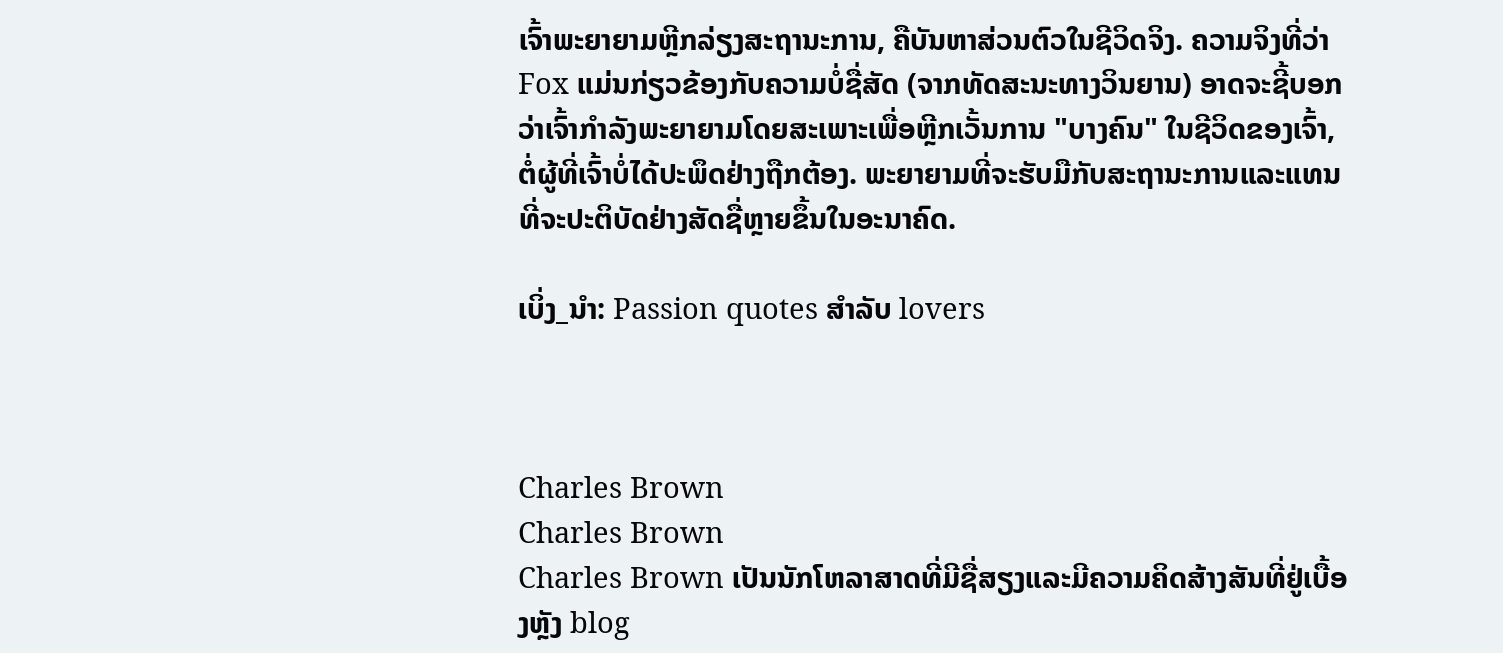ເຈົ້າພະຍາຍາມຫຼີກລ່ຽງສະຖານະການ, ຄືບັນຫາສ່ວນຕົວໃນຊີວິດຈິງ. ຄວາມຈິງທີ່ວ່າ Fox ແມ່ນກ່ຽວຂ້ອງກັບຄວາມບໍ່ຊື່ສັດ (ຈາກທັດສະນະທາງວິນຍານ) ອາດຈະຊີ້ບອກວ່າເຈົ້າກໍາລັງພະຍາຍາມໂດຍສະເພາະເພື່ອຫຼີກເວັ້ນການ "ບາງຄົນ" ໃນຊີວິດຂອງເຈົ້າ, ຕໍ່ຜູ້ທີ່ເຈົ້າບໍ່ໄດ້ປະພຶດຢ່າງຖືກຕ້ອງ. ພະຍາຍາມທີ່ຈະຮັບມືກັບສະຖານະການແລະແທນທີ່ຈະປະຕິບັດຢ່າງສັດຊື່ຫຼາຍຂຶ້ນໃນອະນາຄົດ.

ເບິ່ງ_ນຳ: Passion quotes ສໍາລັບ lovers



Charles Brown
Charles Brown
Charles Brown ເປັນນັກໂຫລາສາດທີ່ມີຊື່ສຽງແລະມີຄວາມຄິດສ້າງສັນທີ່ຢູ່ເບື້ອງຫຼັງ blog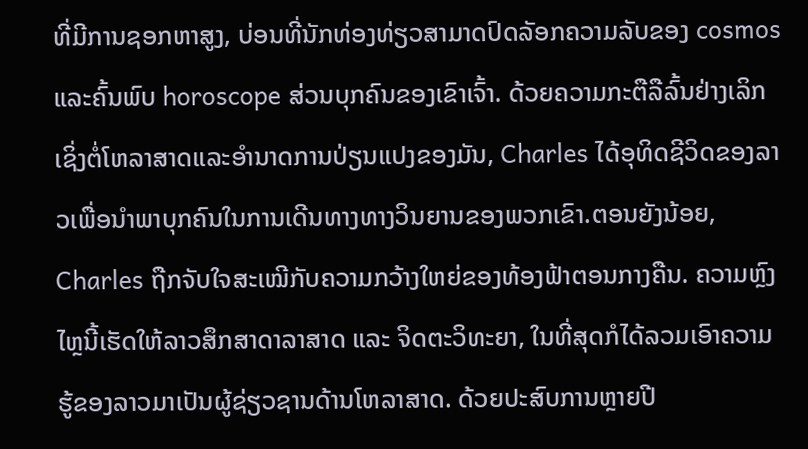ທີ່ມີການຊອກຫາສູງ, ບ່ອນທີ່ນັກທ່ອງທ່ຽວສາມາດປົດລັອກຄວາມລັບຂອງ cosmos ແລະຄົ້ນພົບ horoscope ສ່ວນບຸກຄົນຂອງເຂົາເຈົ້າ. ດ້ວຍຄວາມກະຕືລືລົ້ນຢ່າງເລິກເຊິ່ງຕໍ່ໂຫລາສາດແລະອໍານາດການປ່ຽນແປງຂອງມັນ, Charles ໄດ້ອຸທິດຊີວິດຂອງລາວເພື່ອນໍາພາບຸກຄົນໃນການເດີນທາງທາງວິນຍານຂອງພວກເຂົາ.ຕອນຍັງນ້ອຍ, Charles ຖືກຈັບໃຈສະເໝີກັບຄວາມກວ້າງໃຫຍ່ຂອງທ້ອງຟ້າຕອນກາງຄືນ. ຄວາມຫຼົງໄຫຼນີ້ເຮັດໃຫ້ລາວສຶກສາດາລາສາດ ແລະ ຈິດຕະວິທະຍາ, ໃນທີ່ສຸດກໍໄດ້ລວມເອົາຄວາມຮູ້ຂອງລາວມາເປັນຜູ້ຊ່ຽວຊານດ້ານໂຫລາສາດ. ດ້ວຍປະສົບການຫຼາຍປີ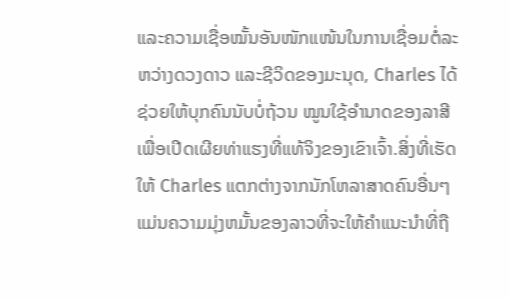ແລະຄວາມເຊື່ອໝັ້ນອັນໜັກແໜ້ນໃນການເຊື່ອມຕໍ່ລະຫວ່າງດວງດາວ ແລະຊີວິດຂອງມະນຸດ, Charles ໄດ້ຊ່ວຍໃຫ້ບຸກຄົນນັບບໍ່ຖ້ວນ ໝູນໃຊ້ອຳນາດຂອງລາສີເພື່ອເປີດເຜີຍທ່າແຮງທີ່ແທ້ຈິງຂອງເຂົາເຈົ້າ.ສິ່ງທີ່ເຮັດໃຫ້ Charles ແຕກຕ່າງຈາກນັກໂຫລາສາດຄົນອື່ນໆແມ່ນຄວາມມຸ່ງຫມັ້ນຂອງລາວທີ່ຈະໃຫ້ຄໍາແນະນໍາທີ່ຖື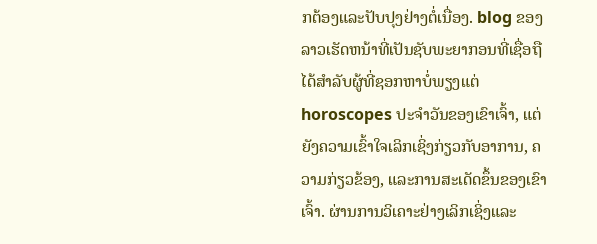ກຕ້ອງແລະປັບປຸງຢ່າງຕໍ່ເນື່ອງ. blog ຂອງລາວເຮັດຫນ້າທີ່ເປັນຊັບພະຍາກອນທີ່ເຊື່ອຖືໄດ້ສໍາລັບຜູ້ທີ່ຊອກຫາບໍ່ພຽງແຕ່ horoscopes ປະຈໍາວັນຂອງເຂົາເຈົ້າ, ແຕ່ຍັງຄວາມເຂົ້າໃຈເລິກເຊິ່ງກ່ຽວກັບອາການ, ຄວາມກ່ຽວຂ້ອງ, ແລະການສະເດັດຂຶ້ນຂອງເຂົາເຈົ້າ. ຜ່ານການວິເຄາະຢ່າງເລິກເຊິ່ງແລະ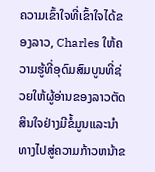ຄວາມເຂົ້າໃຈທີ່ເຂົ້າໃຈໄດ້ຂອງລາວ, Charles ໃຫ້ຄວາມຮູ້ທີ່ອຸດົມສົມບູນທີ່ຊ່ວຍໃຫ້ຜູ້ອ່ານຂອງລາວຕັດສິນໃຈຢ່າງມີຂໍ້ມູນແລະນໍາທາງໄປສູ່ຄວາມກ້າວຫນ້າຂ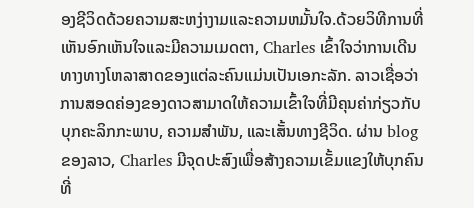ອງຊີວິດດ້ວຍຄວາມສະຫງ່າງາມແລະຄວາມຫມັ້ນໃຈ.ດ້ວຍວິທີການທີ່ເຫັນອົກເຫັນໃຈແລະມີຄວາມເມດຕາ, Charles ເຂົ້າໃຈວ່າການເດີນທາງທາງໂຫລາສາດຂອງແຕ່ລະຄົນແມ່ນເປັນເອກະລັກ. ລາວເຊື່ອວ່າການສອດຄ່ອງຂອງດາວສາມາດໃຫ້ຄວາມເຂົ້າໃຈທີ່ມີຄຸນຄ່າກ່ຽວກັບບຸກຄະລິກກະພາບ, ຄວາມສໍາພັນ, ແລະເສັ້ນທາງຊີວິດ. ຜ່ານ blog ຂອງລາວ, Charles ມີຈຸດປະສົງເພື່ອສ້າງຄວາມເຂັ້ມແຂງໃຫ້ບຸກຄົນທີ່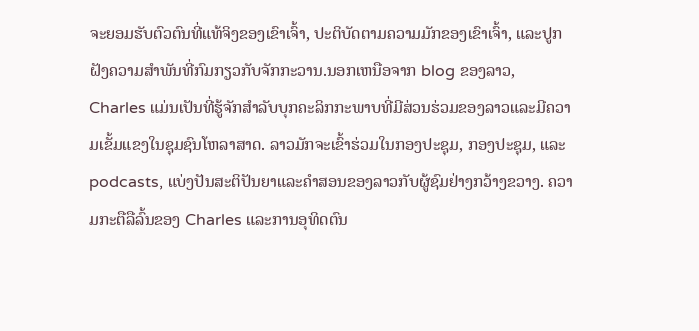ຈະຍອມຮັບຕົວຕົນທີ່ແທ້ຈິງຂອງເຂົາເຈົ້າ, ປະຕິບັດຕາມຄວາມມັກຂອງເຂົາເຈົ້າ, ແລະປູກຝັງຄວາມສໍາພັນທີ່ກົມກຽວກັບຈັກກະວານ.ນອກເຫນືອຈາກ blog ຂອງລາວ, Charles ແມ່ນເປັນທີ່ຮູ້ຈັກສໍາລັບບຸກຄະລິກກະພາບທີ່ມີສ່ວນຮ່ວມຂອງລາວແລະມີຄວາມເຂັ້ມແຂງໃນຊຸມຊົນໂຫລາສາດ. ລາວມັກຈະເຂົ້າຮ່ວມໃນກອງປະຊຸມ, ກອງປະຊຸມ, ແລະ podcasts, ແບ່ງປັນສະຕິປັນຍາແລະຄໍາສອນຂອງລາວກັບຜູ້ຊົມຢ່າງກວ້າງຂວາງ. ຄວາມກະຕືລືລົ້ນຂອງ Charles ແລະການອຸທິດຕົນ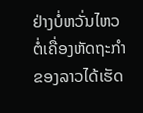ຢ່າງບໍ່ຫວັ່ນໄຫວຕໍ່ເຄື່ອງຫັດຖະກໍາຂອງລາວໄດ້ເຮັດ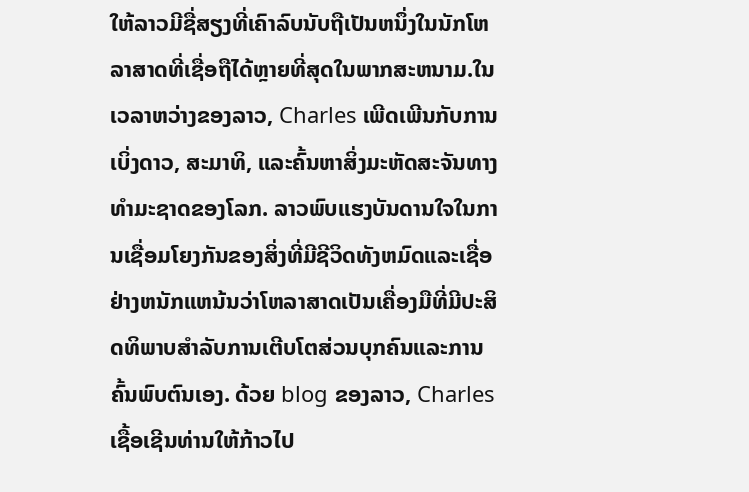ໃຫ້ລາວມີຊື່ສຽງທີ່ເຄົາລົບນັບຖືເປັນຫນຶ່ງໃນນັກໂຫລາສາດທີ່ເຊື່ອຖືໄດ້ຫຼາຍທີ່ສຸດໃນພາກສະຫນາມ.ໃນເວລາຫວ່າງຂອງລາວ, Charles ເພີດເພີນກັບການເບິ່ງດາວ, ສະມາທິ, ແລະຄົ້ນຫາສິ່ງມະຫັດສະຈັນທາງທໍາມະຊາດຂອງໂລກ. ລາວພົບແຮງບັນດານໃຈໃນການເຊື່ອມໂຍງກັນຂອງສິ່ງທີ່ມີຊີວິດທັງຫມົດແລະເຊື່ອຢ່າງຫນັກແຫນ້ນວ່າໂຫລາສາດເປັນເຄື່ອງມືທີ່ມີປະສິດທິພາບສໍາລັບການເຕີບໂຕສ່ວນບຸກຄົນແລະການຄົ້ນພົບຕົນເອງ. ດ້ວຍ blog ຂອງລາວ, Charles ເຊື້ອເຊີນທ່ານໃຫ້ກ້າວໄປ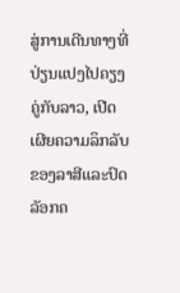ສູ່ການເດີນທາງທີ່ປ່ຽນແປງໄປຄຽງຄູ່ກັບລາວ, ເປີດເຜີຍຄວາມລຶກລັບຂອງລາສີແລະປົດລັອກຄ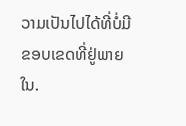ວາມເປັນໄປໄດ້ທີ່ບໍ່ມີຂອບເຂດທີ່ຢູ່ພາຍໃນ.